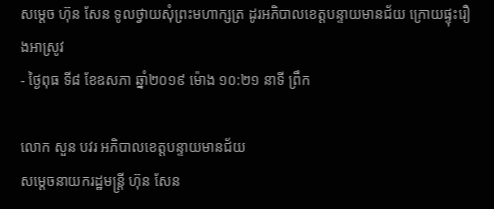សម្តេច ហ៊ុន សែន ទូលថ្វាយសុំព្រះមហាក្សត្រ ដូរអភិបាលខេត្តបន្ទាយមានជ័យ ក្រោយផ្ទុះរឿងអាស្រូវ
- ថ្ងៃពុធ ទី៨ ខែឧសភា ឆ្នាំ២០១៩ ម៉ោង ១០:២១ នាទី ព្រឹក

លោក សួន បវរ អភិបាលខេត្តបន្ទាយមានជ័យ
សម្តេចនាយករដ្ឋមន្រ្តី ហ៊ុន សែន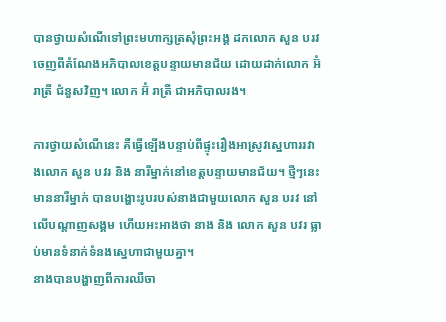បានថ្វាយសំណើទៅព្រះមហាក្សត្រសុំព្រះអង្គ ដកលោក សួន បរវ ចេញពីតំណែងអភិបាលខេត្តបន្ទាយមានជ័យ ដោយដាក់លោក អ៊ំ រាត្រី ជំនួសវិញ។ លោក អ៊ំ រាត្រី ជាអភិបាលរង។

ការថ្វាយសំណើនេះ គឺធ្វើឡើងបន្ទាប់ពីផ្ទុះរឿងអាស្រូវស្នេហាររវាងលោក សួន បវរ និង នារីម្នាក់នៅខេត្តបន្ទាយមានជ័យ។ ថ្មីៗនេះ មាននារីម្នាក់ បានបង្ហោះរូបរបស់នាងជាមួយលោក សួន បរវ នៅលើបណ្តាញសង្គម ហើយអះអាងថា នាង និង លោក សួន បវរ ធ្លាប់មានទំនាក់ទំនងស្នេហាជាមួយគ្នា។
នាងបានបង្ហាញពីការឈឺចា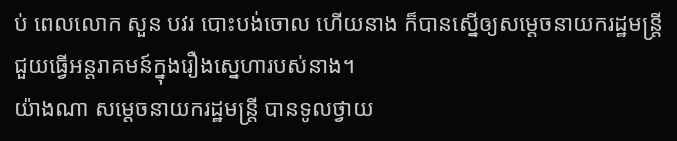ប់ ពេលលោក សួន បវរ បោះបង់ចោល ហើយនាង ក៏បានស្នើឲ្យសម្តេចនាយករដ្ឋមន្ត្រី ជួយធ្វើអន្តរាគមន៍ក្នុងរឿងស្នេហារបស់នាង។
យ៉ាងណា សម្តេចនាយករដ្ឋមន្រ្តី បានទូលថ្វាយ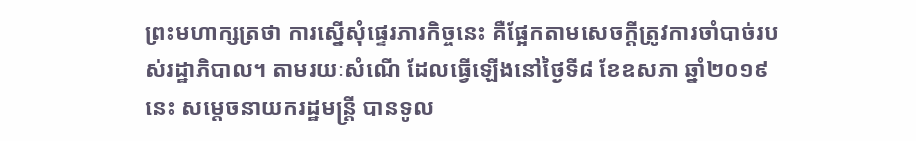ព្រះមហាក្សត្រថា ការស្នើសុំផ្ទេរភារកិច្ចនេះ គឺផ្អែកតាមសេចក្តីត្រូវការចាំបាច់របស់រដ្ឋាភិបាល។ តាមរយៈសំណើ ដែលធ្វើឡើងនៅថ្ងៃទី៨ ខែឧសភា ឆ្នាំ២០១៩នេះ សម្តេចនាយករដ្ឋមន្រ្តី បានទូល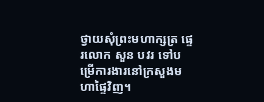ថ្វាយសុំព្រះមហាក្សត្រ ផ្ទេរលោក សួន បវរ ទៅបម្រើការងារនៅក្រសួងមហាផ្ទៃវិញ។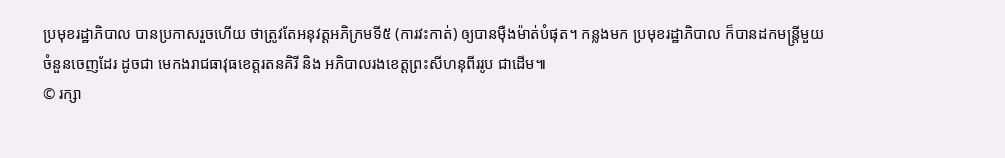ប្រមុខរដ្ឋាភិបាល បានប្រកាសរួចហើយ ថាត្រូវតែអនុវត្តអភិក្រមទី៥ (ការវះកាត់) ឲ្យបានម៉ឺងម៉ាត់បំផុត។ កន្លងមក ប្រមុខរដ្ឋាភិបាល ក៏បានដកមន្រ្តីមួយចំនួនចេញដែរ ដូចជា មេកងរាជធាវុធខេត្តរតនគិរី និង អភិបាលរងខេត្តព្រះសីហនុពីររូប ជាដើម៕
© រក្សា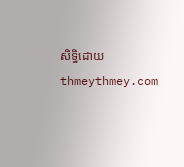សិទ្ធិដោយ thmeythmey.com